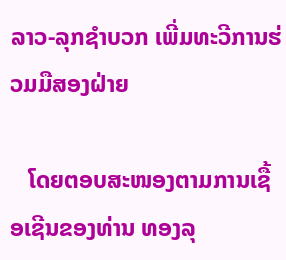ລາວ-ລຸກຊໍາບວກ ເພີ່ມທະວີການຮ່ວມມືສອງຝ່າຍ

   ໂດຍຕອບສະໜອງຕາມການເຊື້ອເຊີນຂອງທ່ານ ທອງລຸ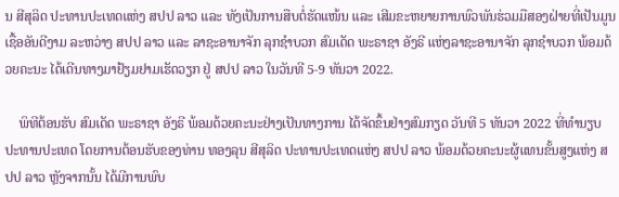ນ ສີສຸລິດ ປະທານປະເທດແຫ່ງ ສປປ ລາວ ແລະ ທັງເປັນການສືບຕໍ່ຮັດແໜ້ນ ແລະ ເສີມຂະຫຍາຍການພົວພັນຮ່ວມມືສອງຝ່າຍທີ່ເປັນມູນເຊື້ອອັນດີງາມ ລະຫວ່າງ ສປປ ລາວ ແລະ ລາຊະອານາຈັກ ລຸກຊຳບວກ ສົມເດັດ ພະຣາຊາ ອັງຣີ ແຫ່ງລາຊະອານາຈັກ ລຸກຊຳບວກ ພ້ອມດ້ວຍຄະນະ ໄດ້ເດີນທາງມາຢ້ຽມຢາມເຮັດວຽກ ຢູ່ ສປປ ລາວ ໃນວັນທີ 5-9 ທັນວາ 2022.

    ພິທີຕ້ອນຮັບ ສົມເດັດ ພະຣາຊາ ອັງຣີ ພ້ອມດ້ວຍຄະນະຢ່າງເປັນທາງການ ໄດ້ຈັດຂຶ້ນຢ່າງສົມກຽດ ວັນທີ 5 ທັນວາ 2022 ທີ່ທໍານຽບປະທານປະເທດ ໂດຍການຕ້ອນຮັບຂອງທ່ານ ທອງລຸນ ສີສຸລິດ ປະທານປະເທດແຫ່ງ ສປປ ລາວ ພ້ອມດ້ວຍຄະນະຜູ້ແທນຂັ້ນສູງແຫ່ງ ສປປ ລາວ ຫຼັງຈາກນັ້ນ ໄດ້ມີການພົບ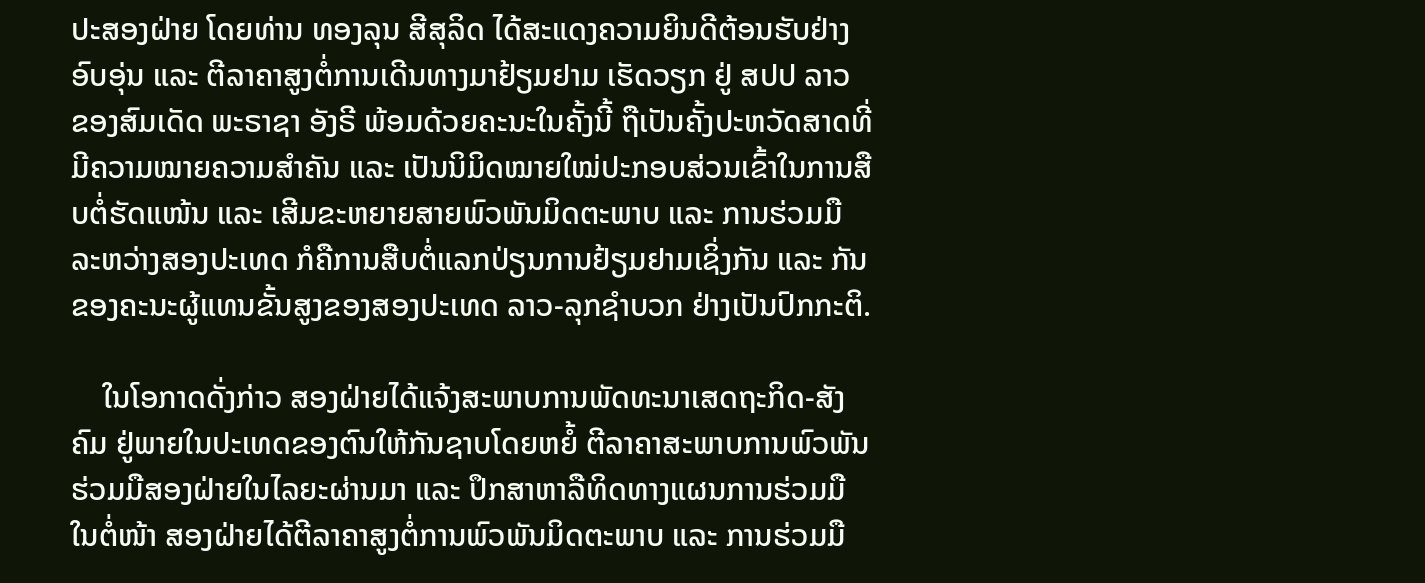ປະສອງຝ່າຍ ໂດຍທ່ານ ທອງລຸນ ສີສຸລິດ ໄດ້ສະແດງຄວາມຍິນດີຕ້ອນຮັບຢ່າງອົບອຸ່ນ ແລະ ຕີລາຄາສູງຕໍ່ການເດີນທາງມາຢ້ຽມຢາມ ເຮັດວຽກ ຢູ່ ສປປ ລາວ ຂອງສົມເດັດ ພະຣາຊາ ອັງຣີ ພ້ອມດ້ວຍຄະນະໃນຄັ້ງນີ້ ຖືເປັນຄັ້ງປະຫວັດສາດທີ່ມີຄວາມໝາຍຄວາມສຳຄັນ ແລະ ເປັນນິມິດໝາຍໃໝ່ປະກອບສ່ວນເຂົ້າໃນການສືບຕໍ່ຮັດແໜ້ນ ແລະ ເສີມຂະຫຍາຍສາຍພົວພັນມິດຕະພາບ ແລະ ການຮ່ວມມື ລະຫວ່າງສອງປະເທດ ກໍຄືການສືບຕໍ່ແລກປ່ຽນການຢ້ຽມຢາມເຊິ່ງກັນ ແລະ ກັນ ຂອງຄະນະຜູ້ແທນຂັ້ນສູງຂອງສອງປະເທດ ລາວ-ລຸກຊໍາບວກ ຢ່າງເປັນປົກກະຕິ.

    ໃນໂອກາດດັ່ງກ່າວ ສອງຝ່າຍໄດ້ແຈ້ງສະພາບການພັດທະນາເສດຖະກິດ-ສັງຄົມ ຢູ່ພາຍໃນປະເທດຂອງຕົນໃຫ້ກັນຊາບໂດຍຫຍໍ້ ຕີລາຄາສະພາບການພົວພັນຮ່ວມມືສອງຝ່າຍໃນໄລຍະຜ່ານມາ ແລະ ປຶກສາຫາລືທິດທາງແຜນການຮ່ວມມືໃນຕໍ່ໜ້າ ສອງຝ່າຍໄດ້ຕີລາຄາສູງຕໍ່ການພົວພັນມິດຕະພາບ ແລະ ການຮ່ວມມື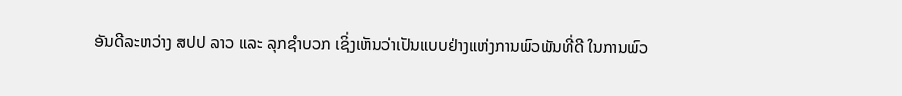ອັນດີລະຫວ່າງ ສປປ ລາວ ແລະ ລຸກຊໍາບວກ ເຊິ່ງເຫັນວ່າເປັນແບບຢ່າງແຫ່ງການພົວພັນທີ່ດີ ໃນການພົວ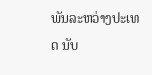ພັນລະຫວ່າງປະເທດ ນັບ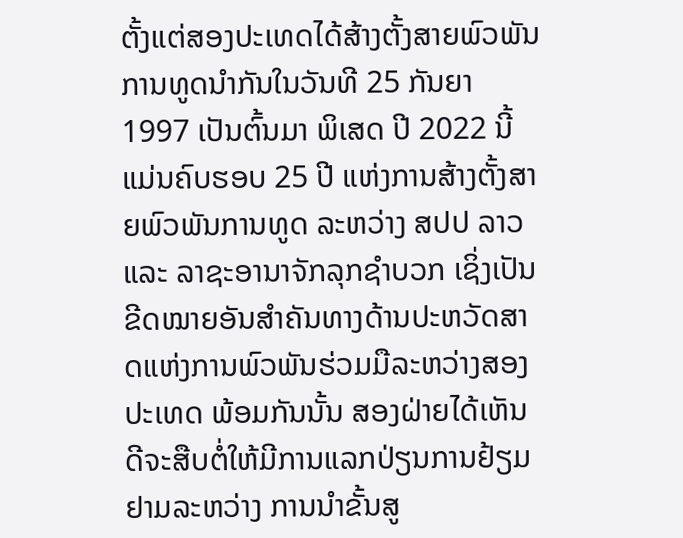ຕັ້ງແຕ່ສອງປະເທດໄດ້ສ້າງຕັ້ງສາຍພົວພັນການທູດນໍາກັນໃນວັນທີ 25 ກັນຍາ 1997 ເປັນຕົ້ນມາ ພິເສດ ປີ 2022 ນີ້ ແມ່ນຄົບຮອບ 25 ປີ ແຫ່ງການສ້າງຕັ້ງສາຍພົວພັນການທູດ ລະຫວ່າງ ສປປ ລາວ ແລະ ລາຊະອານາຈັກລຸກຊໍາບວກ ເຊິ່ງເປັນຂີດໝາຍອັນສໍາຄັນທາງດ້ານປະຫວັດສາດແຫ່ງການພົວພັນຮ່ວມມືລະຫວ່າງສອງປະເທດ ພ້ອມກັນນັ້ນ ສອງຝ່າຍໄດ້ເຫັນດີຈະສືບຕໍ່ໃຫ້ມີການແລກປ່ຽນການຢ້ຽມຢາມລະຫວ່າງ ການນໍາຂັ້ນສູ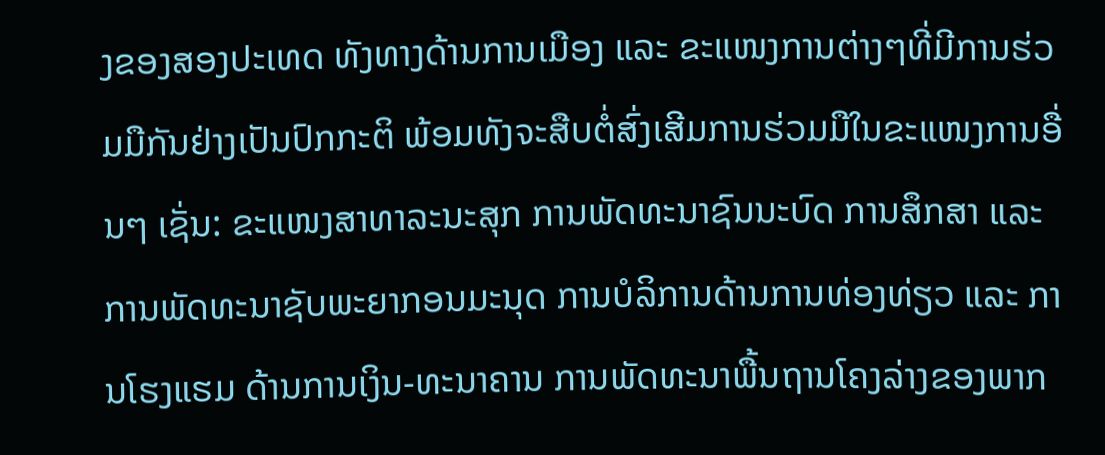ງຂອງສອງປະເທດ ທັງທາງດ້ານການເມືອງ ແລະ ຂະແໜງການຕ່າງໆທີ່ມີການຮ່ວມມືກັນຢ່າງເປັນປົກກະຕິ ພ້ອມທັງຈະສືບຕໍ່ສົ່ງເສີມການຮ່ວມມືໃນຂະແໜງການອື່ນໆ ເຊັ່ນ: ຂະແໜງສາທາລະນະສຸກ ການພັດທະນາຊົນນະບົດ ການສຶກສາ ແລະ ການພັດທະນາຊັບພະຍາກອນມະນຸດ ການບໍລິການດ້ານການທ່ອງທ່ຽວ ແລະ ການໂຮງແຮມ ດ້ານການເງິນ-ທະນາຄານ ການພັດທະນາພື້ນຖານໂຄງລ່າງຂອງພາກ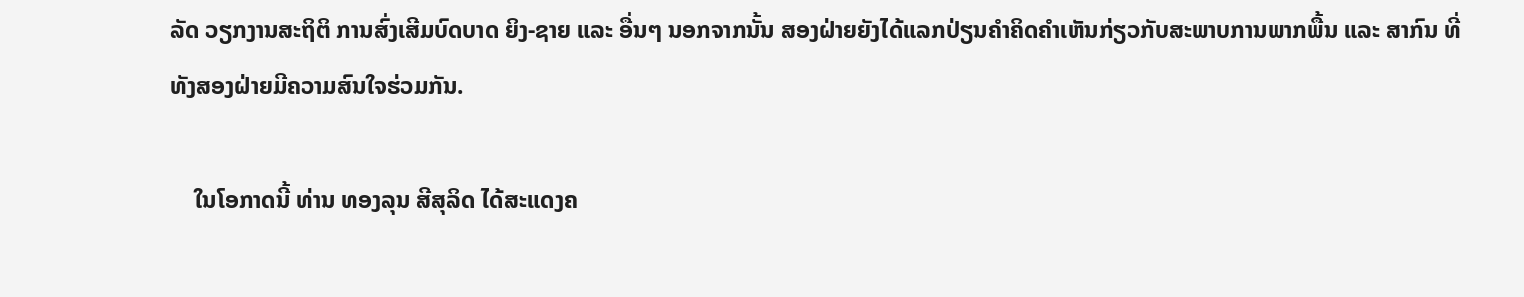ລັດ ວຽກງານສະຖິຕິ ການສົ່ງເສີມບົດບາດ ຍິງ-ຊາຍ ແລະ ອື່ນໆ ນອກຈາກນັ້ນ ສອງຝ່າຍຍັງໄດ້ແລກປ່ຽນຄໍາຄິດຄໍາເຫັນກ່ຽວກັບສະພາບການພາກພື້ນ ແລະ ສາກົນ ທີ່ທັງສອງຝ່າຍມີຄວາມສົນໃຈຮ່ວມກັນ.

    ໃນໂອກາດນີ້ ທ່ານ ທອງລຸນ ສີສຸລິດ ໄດ້ສະແດງຄ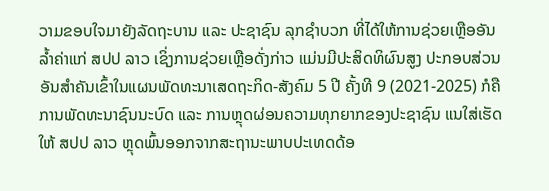ວາມຂອບໃຈມາຍັງລັດຖະບານ ແລະ ປະຊາຊົນ ລຸກຊໍາບວກ ທີ່ໄດ້ໃຫ້ການຊ່ວຍເຫຼືອອັນລໍ້າຄ່າແກ່ ສປປ ລາວ ເຊິ່ງການຊ່ວຍເຫຼືອດັ່ງກ່າວ ແມ່ນມີປະສິດທິຜົນສູງ ປະກອບສ່ວນອັນສໍາຄັນເຂົ້າໃນແຜນພັດທະນາເສດຖະກິດ-ສັງຄົມ 5 ປີ ຄັ້ງທີ 9 (2021-2025) ກໍຄືການພັດທະນາຊົນນະບົດ ແລະ ການຫຼຸດຜ່ອນຄວາມທຸກຍາກຂອງປະຊາຊົນ ແນໃສ່ເຮັດໃຫ້ ສປປ ລາວ ຫຼຸດພົ້ນອອກຈາກສະຖານະພາບປະເທດດ້ອ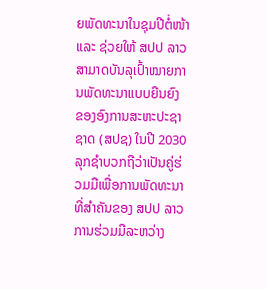ຍພັດທະນາໃນຊຸມປີຕໍ່ໜ້າ ແລະ ຊ່ວຍໃຫ້ ສປປ ລາວ ສາມາດບັນລຸເປົ້າໝາຍການພັດທະນາແບບຍືນຍົງ ຂອງອົງການສະຫະປະຊາຊາດ (ສປຊ) ໃນປີ 2030 ລຸກຊຳບວກຖືວ່າເປັນຄູ່ຮ່ວມມືເພື່ອການພັດທະນາທີ່ສໍາຄັນຂອງ ສປປ ລາວ ການຮ່ວມມືລະຫວ່າງ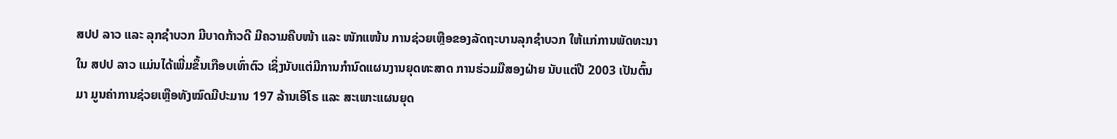ສປປ ລາວ ແລະ ລຸກຊຳບວກ ມີບາດກ້າວດີ ມີຄວາມຄືບໜ້າ ແລະ ໜັກແໜ້ນ ການຊ່ວຍເຫຼືອຂອງລັດຖະບານລຸກຊຳບວກ ໃຫ້ແກ່ການພັດທະນາໃນ ສປປ ລາວ ແມ່ນໄດ້ເພີ່ມຂຶ້ນເກືອບເທົ່າຕົວ ເຊິ່ງນັບແຕ່ມີການກໍານົດແຜນງານຍຸດທະສາດ ການຮ່ວມມືສອງຝ່າຍ ນັບແຕ່ປີ 2003 ເປັນຕົ້ນມາ ມູນຄ່າການຊ່ວຍເຫຼືອທັງໝົດມີປະມານ 197 ລ້ານເອີໂຣ ແລະ ສະເພາະແຜນຍຸດ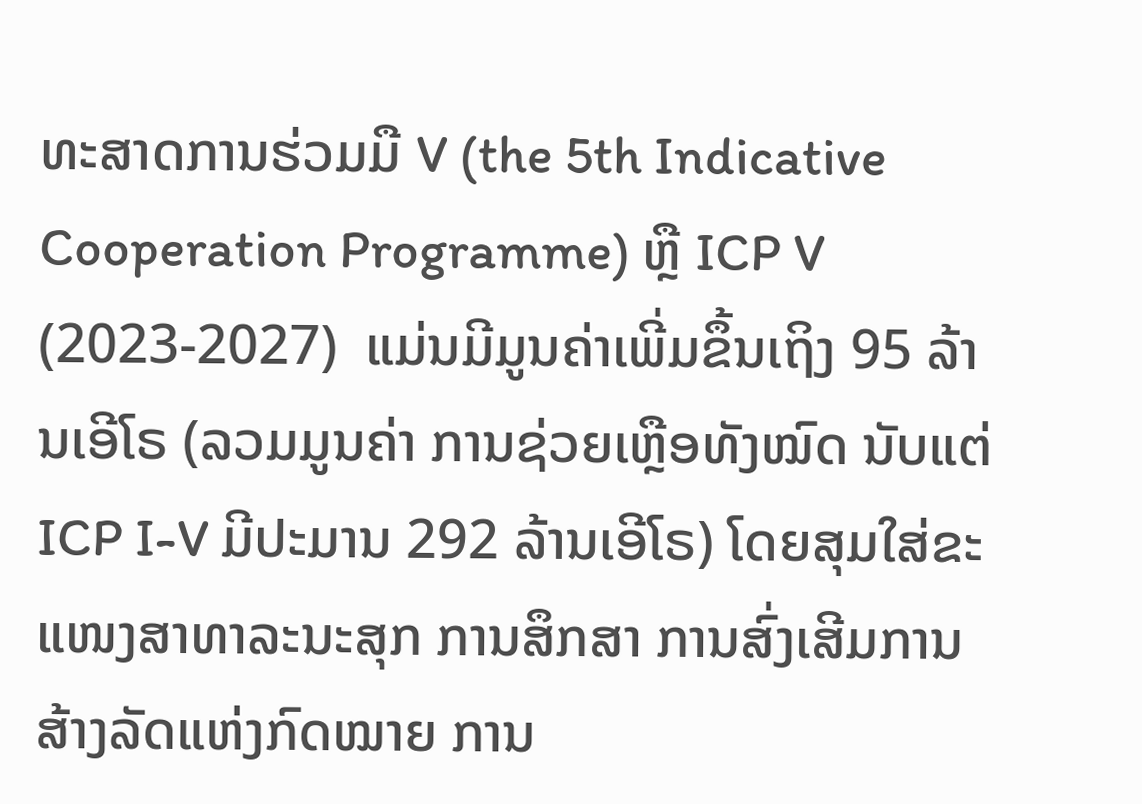ທະສາດການຮ່ວມມື V (the 5th Indicative Cooperation Programme) ຫຼື ICP V (2023-2027)  ແມ່ນມີມູນຄ່າເພີ່ມຂຶ້ນເຖິງ 95 ລ້ານເອີໂຣ (ລວມມູນຄ່າ ການຊ່ວຍເຫຼືອທັງໝົດ ນັບແຕ່ ICP I-V ມີປະມານ 292 ລ້ານເອີໂຣ) ໂດຍສຸມໃສ່ຂະແໜງສາທາລະນະສຸກ ການສຶກສາ ການສົ່ງເສີມການສ້າງລັດແຫ່ງກົດໝາຍ ການ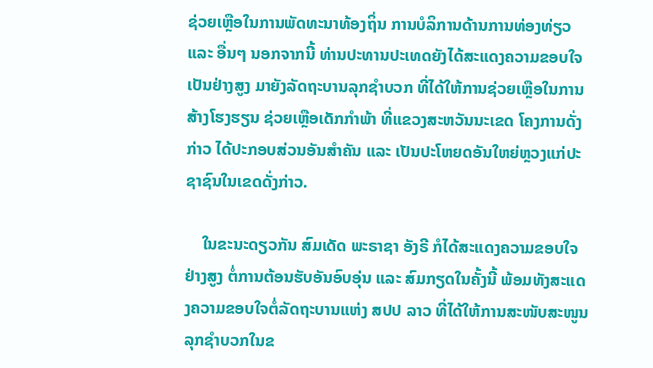ຊ່ວຍເຫຼືອໃນການພັດທະນາທ້ອງຖິ່ນ ການບໍລິການດ້ານການທ່ອງທ່ຽວ ແລະ ອື່ນໆ ນອກຈາກນີ້ ທ່ານປະທານປະເທດຍັງໄດ້ສະແດງຄວາມຂອບໃຈເປັນຢ່າງສູງ ມາຍັງລັດຖະບານລຸກຊໍາບວກ ທີ່ໄດ້ໃຫ້ການຊ່ວຍເຫຼືອໃນການສ້າງໂຮງຮຽນ ຊ່ວຍເຫຼືອເດັກກຳພ້າ ທີ່ແຂວງສະຫວັນນະເຂດ ໂຄງການດັ່ງກ່າວ ໄດ້ປະກອບສ່ວນອັນສຳຄັນ ແລະ ເປັນປະໂຫຍດອັນໃຫຍ່ຫຼວງແກ່ປະຊາຊົນໃນເຂດດັ່ງກ່າວ.

    ໃນຂະນະດຽວກັນ ສົມເດັດ ພະຣາຊາ ອັງຣີ ກໍໄດ້ສະແດງຄວາມຂອບໃຈຢ່າງສູງ ຕໍ່ການຕ້ອນຮັບອັນອົບອຸ່ນ ແລະ ສົມກຽດໃນຄັ້ງນີ້ ພ້ອມທັງສະແດງຄວາມຂອບໃຈຕໍ່ລັດຖະບານແຫ່ງ ສປປ ລາວ ທີ່ໄດ້ໃຫ້ການສະໜັບສະໜູນລຸກຊໍາບວກໃນຂ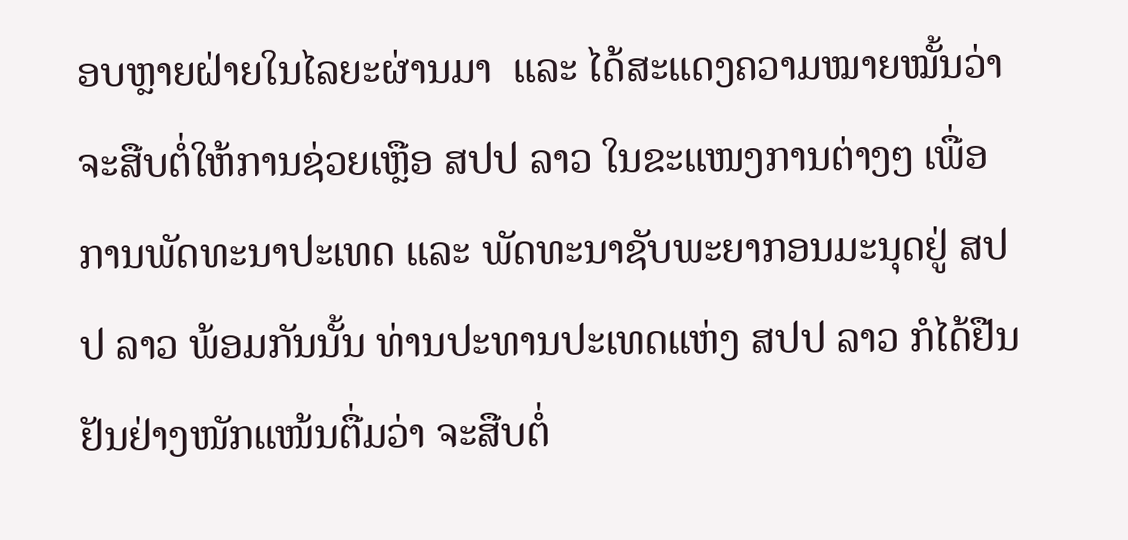ອບຫຼາຍຝ່າຍໃນໄລຍະຜ່ານມາ  ແລະ ໄດ້ສະແດງຄວາມໝາຍໝັ້ນວ່າ ຈະສືບຕໍ່ໃຫ້ການຊ່ວຍເຫຼືອ ສປປ ລາວ ໃນຂະແໜງການຕ່າງໆ ເພື່ອການພັດທະນາປະເທດ ແລະ ພັດທະນາຊັບພະຍາກອນມະນຸດຢູ່ ສປປ ລາວ ພ້ອມກັນນັ້ນ ທ່ານປະທານປະເທດແຫ່ງ ສປປ ລາວ ກໍໄດ້ຢືນຢັນຢ່າງໜັກແໜ້ນຕື່ມວ່າ ຈະສືບຕໍ່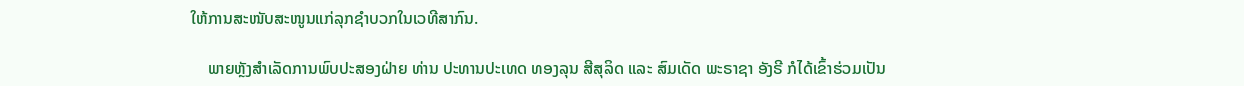ໃຫ້ການສະໜັບສະໜູນແກ່ລຸກຊໍາບວກໃນເວທີສາກົນ.

    ພາຍຫຼັງສໍາເລັດການພົບປະສອງຝ່າຍ ທ່ານ ປະທານປະເທດ ທອງລຸນ ສີສຸລິດ ແລະ ສົມເດັດ ພະຣາຊາ ອັງຣີ ກໍໄດ້ເຂົ້າຮ່ວມເປັນ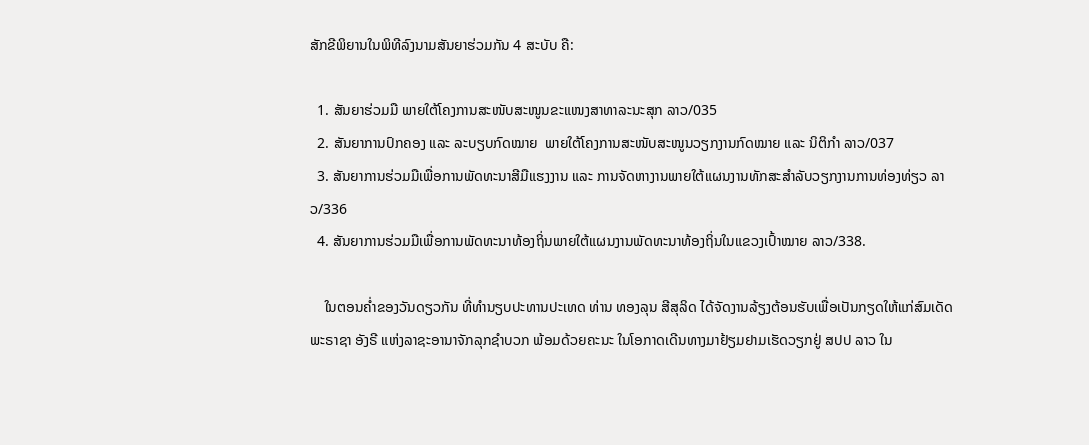ສັກຂີພິຍານໃນພິທີລົງນາມສັນຍາຮ່ວມກັນ 4 ສະບັບ ຄື:

  1. ສັນຍາຮ່ວມມື ພາຍໃຕ້ໂຄງການສະໜັບສະໜູນຂະແໜງສາທາລະນະສຸກ ລາວ/035
  2. ສັນຍາການປົກຄອງ ແລະ ລະບຽບກົດໝາຍ  ພາຍໃຕ້ໂຄງການສະໜັບສະໜູນວຽກງານກົດໝາຍ ແລະ ນິຕິກໍາ ລາວ/037
  3. ສັນຍາການຮ່ວມມືເພື່ອການພັດທະນາສີມືແຮງງານ ແລະ ການຈັດຫາງານພາຍໃຕ້ແຜນງານທັກສະສໍາລັບວຽກງານການທ່ອງທ່ຽວ ລາວ/336
  4. ສັນຍາການຮ່ວມມືເພື່ອການພັດທະນາທ້ອງຖິ່ນພາຍໃຕ້ແຜນງານພັດທະນາທ້ອງຖິ່ນໃນແຂວງເປົ້າໝາຍ ລາວ/338.

    ໃນຕອນຄໍ່າຂອງວັນດຽວກັນ ທີ່ທໍານຽບປະທານປະເທດ ທ່ານ ທອງລຸນ ສີສຸລິດ ໄດ້ຈັດງານລ້ຽງຕ້ອນຮັບເພື່ອເປັນກຽດໃຫ້ແກ່ສົມເດັດພະຣາຊາ ອັງຣີ ແຫ່ງລາຊະອານາຈັກລຸກຊຳບວກ ພ້ອມດ້ວຍຄະນະ ໃນໂອກາດເດີນທາງມາຢ້ຽມຢາມເຮັດວຽກຢູ່ ສປປ ລາວ ໃນ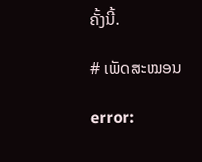ຄັ້ງນີ້.

# ເພັດສະໝອນ

error: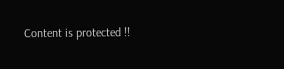Content is protected !!